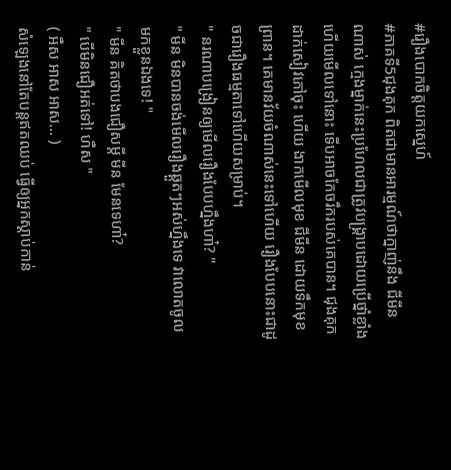#រឿងបោកចិត្តយកស្នេហ៍
#ភាគទី5ជុងគុក ពិតជាមានអារម្មណ៍ថាក្នាញ់នឹង ជីមីន ណាស់ ក្មេងម្នាក់នេះប្រហែលជាត្រូវបង្រ្គាបដោយប្រើថ្នាំខ្លាំងហើយមើលទៅនោះ ទើបអាចកែចរឹករបស់គេបាន។ ជុងគុក ដាក់សៀវភៅចុះ ហើយ ងាកមើលមុខ ជីមីន ដោយទឹកមុខព្រាន។ គេមានវ័យចំណាស់នេះទៅហើយ រឿងបែបនោះជាដូចជារឿងធម្មតាទៅហើយសម្រាប់។
" នរណាបង្រៀនឲ្យមើលរឿងបែបហ្នឹងហា៎? "
" មីន មិនបានចង់មើលរឿងឆ្គួតៗអស់ហ្នឹងទេ វាលោតចូលមកខ្លួនឯងទេ! "
" មីន គិតថាបងជឿសម្ដី មីន មែនទេហា៎?
" បើមិនជឿអត់ទៅ! ហឺស "
( អឺស អាស អាស... )
សំឡេងនៅតែបន្តឥតឈប់ ធ្វើឲ្យអ្នកស្ដាប់កាន់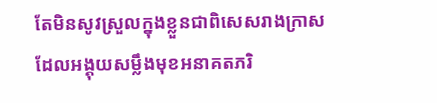តែមិនសូវស្រួលក្នុងខ្លួនជាពិសេសរាងក្រាស ដែលអង្គុយសម្លឹងមុខអនាគតភរិ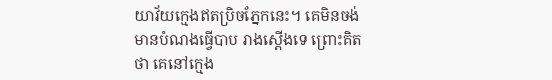យាវ័យក្មេងឥតប្រិចភ្នែកនេះ។ គេមិនចង់មានបំណងធ្វើបាប រាងស្ដើងទេ ព្រោះគិតថា គេនៅក្មេង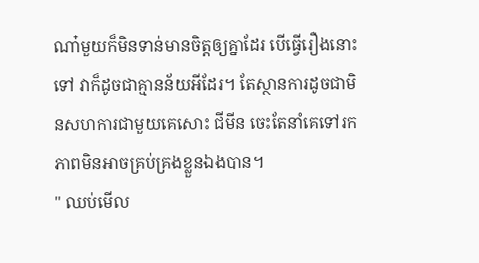ណា៎មួយក៏មិនទាន់មានចិត្តឲ្យគ្នាដែរ បើធ្វើរឿងនោះទៅ វាក៏ដូចជាគ្មានន័យអីដែរ។ តែស្ថានការដូចជាមិនសហការជាមួយគេសោះ ជីមីន ចេះតែនាំគេទៅរកភាពមិនអាចគ្រប់គ្រងខ្លួនឯងបាន។
" ឈប់មើល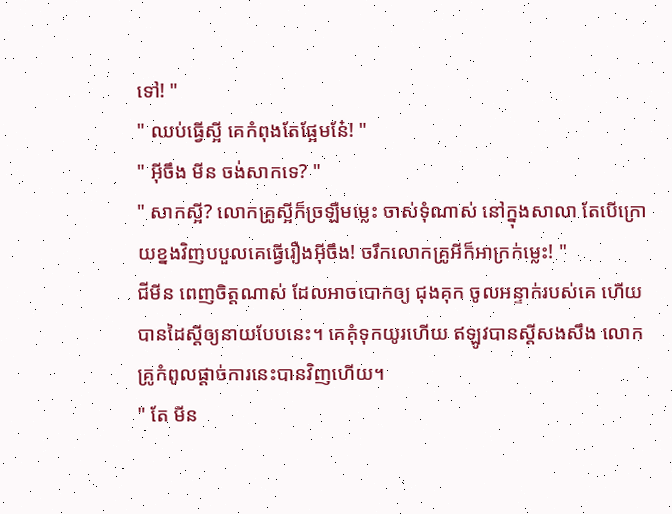ទៅ! "
" ឈប់ធ្វើស្អី គេកំពុងតែផ្អែមនែ៎! "
" អ៊ីចឹង មីន ចង់សាកទេ? "
" សាកស្អី? លោកគ្រូស្អីក៏ច្រឡឺមម្លេះ ចាស់ទុំណាស់ នៅក្នុងសាលា តែបើក្រោយខ្នងវិញបបួលគេធ្វើរឿងអ៊ីចឹង! ចរឹកលោកគ្រូអីក៏អាក្រក់ម្លេះ! "
ជីមីន ពេញចិត្តណាស់ ដែលអាចបោកឲ្យ ជុងគុក ចូលអន្ទាក់របស់គេ ហើយបានដៃស្ដីឲ្យនាយបែបនេះ។ គេគុំទុកយូរហើយ ឥឡូវបានស្ដីសងសឹង លោកគ្រូកំពូលផ្ដាច់ការនេះបានវិញហើយ។
" តែ មីន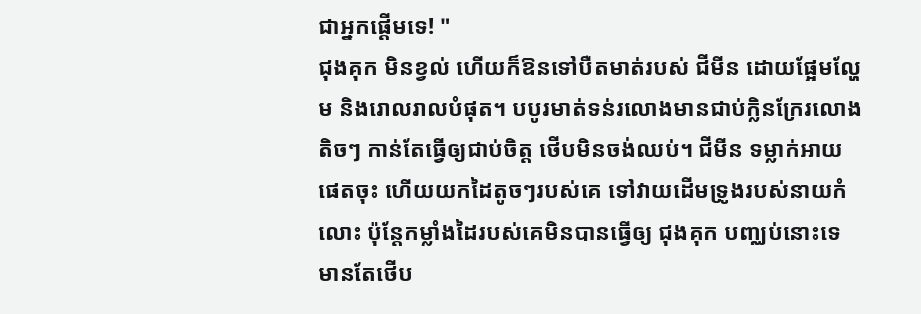ជាអ្នកផ្ដើមទេ! "
ជុងគុក មិនខ្វល់ ហើយក៏ឱនទៅបឺតមាត់របស់ ជីមីន ដោយផ្អែមល្ហែម និងរោលរាលបំផុត។ បបូរមាត់ទន់រលោងមានជាប់ក្លិនក្រែរលោងតិចៗ កាន់តែធ្វើឲ្យជាប់ចិត្ត ថើបមិនចង់ឈប់។ ជីមីន ទម្លាក់អាយផេតចុះ ហើយយកដៃតូចៗរបស់គេ ទៅវាយដើមទ្រូងរបស់នាយកំលោះ ប៉ុន្តែកម្លាំងដៃរបស់គេមិនបានធ្វើឲ្យ ជុងគុក បញ្ឈប់នោះទេ មានតែថើប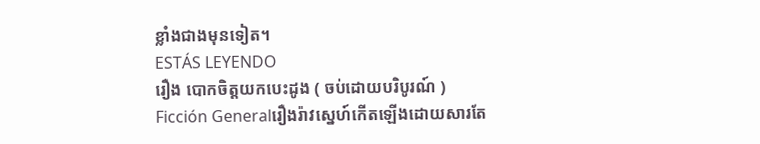ខ្លាំងជាងមុនទៀត។
ESTÁS LEYENDO
រឿង បោកចិត្តយកបេះដូង ( ចប់ដោយបរិបូរណ៍ )
Ficción Generalរឿងរ៉ាវស្នេហ៍កើតឡើងដោយសារតែ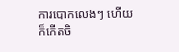ការបោកលេងៗ ហើយក៏កើតចិ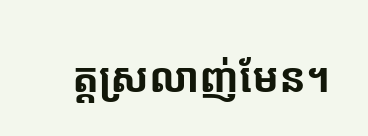ត្តស្រលាញ់មែន។